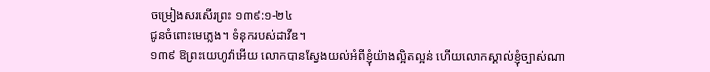ចម្រៀងសរសើរព្រះ ១៣៩:១-២៤
ជូនចំពោះមេភ្លេង។ ទំនុករបស់ដាវីឌ។
១៣៩ ឱព្រះយេហូវ៉ាអើយ លោកបានស្វែងយល់អំពីខ្ញុំយ៉ាងល្អិតល្អន់ ហើយលោកស្គាល់ខ្ញុំច្បាស់ណា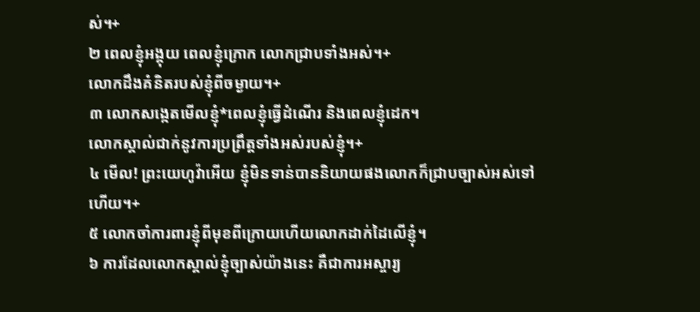ស់។+
២ ពេលខ្ញុំអង្គុយ ពេលខ្ញុំក្រោក លោកជ្រាបទាំងអស់។+
លោកដឹងគំនិតរបស់ខ្ញុំពីចម្ងាយ។+
៣ លោកសង្កេតមើលខ្ញុំ*ពេលខ្ញុំធ្វើដំណើរ និងពេលខ្ញុំដេក។
លោកស្គាល់ជាក់នូវការប្រព្រឹត្តទាំងអស់របស់ខ្ញុំ។+
៤ មើល! ព្រះយេហូវ៉ាអើយ ខ្ញុំមិនទាន់បាននិយាយផងលោកក៏ជ្រាបច្បាស់អស់ទៅហើយ។+
៥ លោកចាំការពារខ្ញុំពីមុខពីក្រោយហើយលោកដាក់ដៃលើខ្ញុំ។
៦ ការដែលលោកស្គាល់ខ្ញុំច្បាស់យ៉ាងនេះ គឺជាការអស្ចារ្យ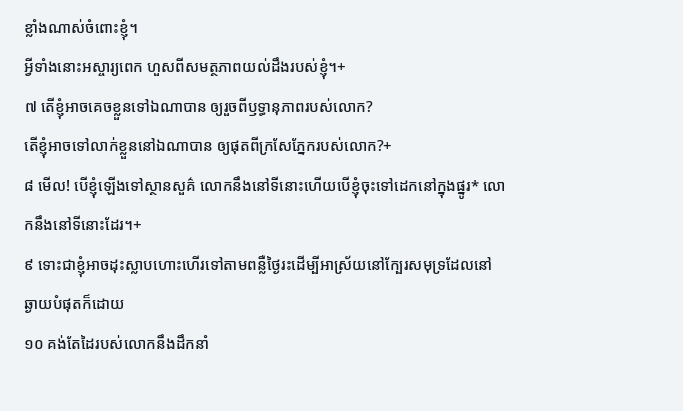ខ្លាំងណាស់ចំពោះខ្ញុំ។
អ្វីទាំងនោះអស្ចារ្យពេក ហួសពីសមត្ថភាពយល់ដឹងរបស់ខ្ញុំ។+
៧ តើខ្ញុំអាចគេចខ្លួនទៅឯណាបាន ឲ្យរួចពីឫទ្ធានុភាពរបស់លោក?
តើខ្ញុំអាចទៅលាក់ខ្លួននៅឯណាបាន ឲ្យផុតពីក្រសែភ្នែករបស់លោក?+
៨ មើល! បើខ្ញុំឡើងទៅស្ថានសួគ៌ លោកនឹងនៅទីនោះហើយបើខ្ញុំចុះទៅដេកនៅក្នុងផ្នូរ* លោកនឹងនៅទីនោះដែរ។+
៩ ទោះជាខ្ញុំអាចដុះស្លាបហោះហើរទៅតាមពន្លឺថ្ងៃរះដើម្បីអាស្រ័យនៅក្បែរសមុទ្រដែលនៅឆ្ងាយបំផុតក៏ដោយ
១០ គង់តែដៃរបស់លោកនឹងដឹកនាំ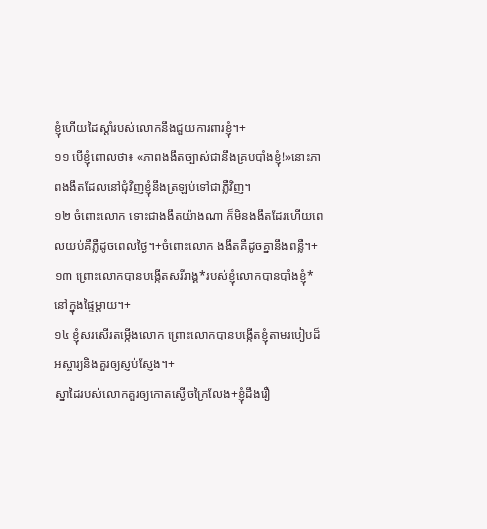ខ្ញុំហើយដៃស្ដាំរបស់លោកនឹងជួយការពារខ្ញុំ។+
១១ បើខ្ញុំពោលថា៖ «ភាពងងឹតច្បាស់ជានឹងគ្របបាំងខ្ញុំ!»នោះភាពងងឹតដែលនៅជុំវិញខ្ញុំនឹងត្រឡប់ទៅជាភ្លឺវិញ។
១២ ចំពោះលោក ទោះជាងងឹតយ៉ាងណា ក៏មិនងងឹតដែរហើយពេលយប់គឺភ្លឺដូចពេលថ្ងៃ។+ចំពោះលោក ងងឹតគឺដូចគ្នានឹងពន្លឺ។+
១៣ ព្រោះលោកបានបង្កើតសរីរាង្គ*របស់ខ្ញុំលោកបានបាំងខ្ញុំ*នៅក្នុងផ្ទៃម្ដាយ។+
១៤ ខ្ញុំសរសើរតម្កើងលោក ព្រោះលោកបានបង្កើតខ្ញុំតាមរបៀបដ៏អស្ចារ្យនិងគួរឲ្យស្ញប់ស្ញែង។+
ស្នាដៃរបស់លោកគួរឲ្យកោតស្ងើចក្រៃលែង+ខ្ញុំដឹងរឿ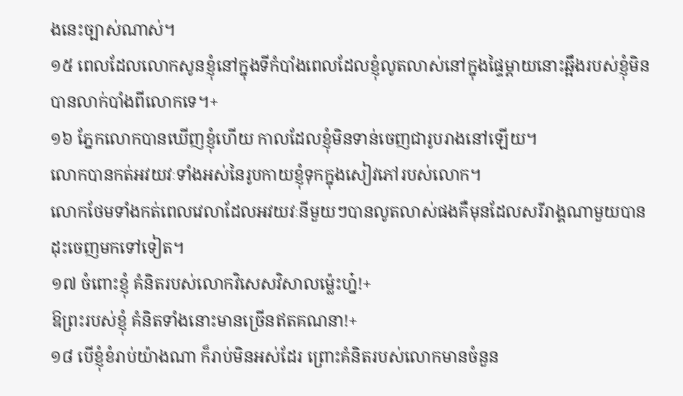ងនេះច្បាស់ណាស់។
១៥ ពេលដែលលោកសូនខ្ញុំនៅក្នុងទីកំបាំងពេលដែលខ្ញុំលូតលាស់នៅក្នុងផ្ទៃម្ដាយនោះឆ្អឹងរបស់ខ្ញុំមិនបានលាក់បាំងពីលោកទេ។+
១៦ ភ្នែកលោកបានឃើញខ្ញុំហើយ កាលដែលខ្ញុំមិនទាន់ចេញជារូបរាងនៅឡើយ។
លោកបានកត់អវយវៈទាំងអស់នៃរូបកាយខ្ញុំទុកក្នុងសៀវភៅរបស់លោក។
លោកថែមទាំងកត់ពេលវេលាដែលអវយវៈនីមួយៗបានលូតលាស់ផងគឺមុនដែលសរីរាង្គណាមួយបានដុះចេញមកទៅទៀត។
១៧ ចំពោះខ្ញុំ គំនិតរបស់លោកវិសេសវិសាលម្ល៉េះហ្ន៎!+
ឱព្រះរបស់ខ្ញុំ គំនិតទាំងនោះមានច្រើនឥតគណនា!+
១៨ បើខ្ញុំខំរាប់យ៉ាងណា ក៏រាប់មិនអស់ដែរ ព្រោះគំនិតរបស់លោកមានចំនួន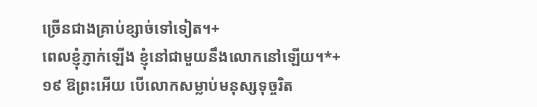ច្រើនជាងគ្រាប់ខ្សាច់ទៅទៀត។+
ពេលខ្ញុំភ្ញាក់ឡើង ខ្ញុំនៅជាមួយនឹងលោកនៅឡើយ។*+
១៩ ឱព្រះអើយ បើលោកសម្លាប់មនុស្សទុច្ចរិត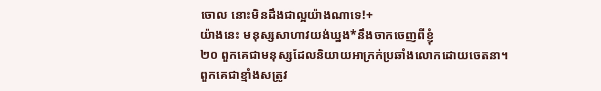ចោល នោះមិនដឹងជាល្អយ៉ាងណាទេ!+
យ៉ាងនេះ មនុស្សសាហាវយង់ឃ្នង*នឹងចាកចេញពីខ្ញុំ
២០ ពួកគេជាមនុស្សដែលនិយាយអាក្រក់ប្រឆាំងលោកដោយចេតនា។
ពួកគេជាខ្មាំងសត្រូវ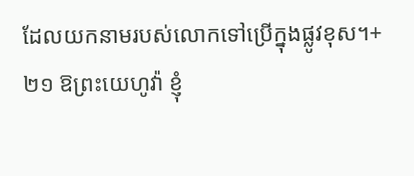ដែលយកនាមរបស់លោកទៅប្រើក្នុងផ្លូវខុស។+
២១ ឱព្រះយេហូវ៉ា ខ្ញុំ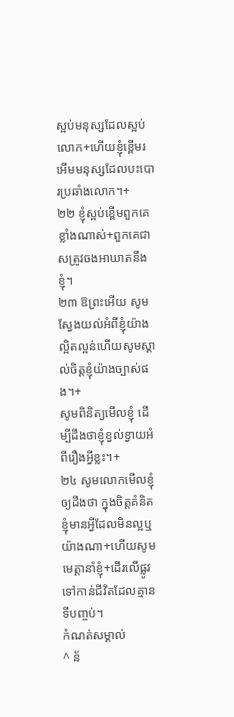ស្អប់មនុស្សដែលស្អប់លោក+ហើយខ្ញុំខ្ពើមរអើមមនុស្សដែលបះបោរប្រឆាំងលោក។+
២២ ខ្ញុំស្អប់ខ្ពើមពួកគេខ្លាំងណាស់+ពួកគេជាសត្រូវចងអាឃាតនឹងខ្ញុំ។
២៣ ឱព្រះអើយ សូមស្វែងយល់អំពីខ្ញុំយ៉ាងល្អិតល្អន់ហើយសូមស្គាល់ចិត្តខ្ញុំយ៉ាងច្បាស់ផង។+
សូមពិនិត្យមើលខ្ញុំ ដើម្បីដឹងថាខ្ញុំខ្វល់ខ្វាយអំពីរឿងអ្វីខ្លះ។+
២៤ សូមលោកមើលខ្ញុំឲ្យដឹងថា ក្នុងចិត្តគំនិតខ្ញុំមានអ្វីដែលមិនល្អឬយ៉ាងណា+ហើយសូមមេត្តានាំខ្ញុំ+ដើរលើផ្លូវទៅកាន់ជីវិតដែលគ្មានទីបញ្ចប់។
កំណត់សម្គាល់
^ ន័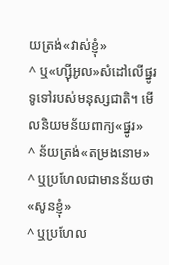យត្រង់«វាស់ខ្ញុំ»
^ ឬ«ហ្ស៊ីអូល»សំដៅលើផ្នូរទូទៅរបស់មនុស្សជាតិ។ មើលនិយមន័យពាក្យ«ផ្នូរ»
^ ន័យត្រង់«តម្រងនោម»
^ ឬប្រហែលជាមានន័យថា«សូនខ្ញុំ»
^ ឬប្រហែល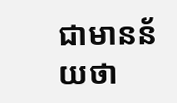ជាមានន័យថា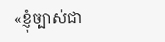«ខ្ញុំច្បាស់ជា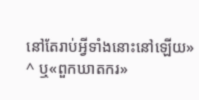នៅតែរាប់អ្វីទាំងនោះនៅឡើយ»
^ ឬ«ពួកឃាតករ»